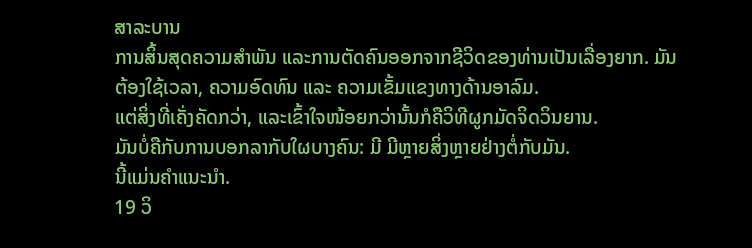ສາລະບານ
ການສິ້ນສຸດຄວາມສຳພັນ ແລະການຕັດຄົນອອກຈາກຊີວິດຂອງທ່ານເປັນເລື່ອງຍາກ. ມັນຕ້ອງໃຊ້ເວລາ, ຄວາມອົດທົນ ແລະ ຄວາມເຂັ້ມແຂງທາງດ້ານອາລົມ.
ແຕ່ສິ່ງທີ່ເຄັ່ງຄັດກວ່າ, ແລະເຂົ້າໃຈໜ້ອຍກວ່ານັ້ນກໍຄືວິທີຜູກມັດຈິດວິນຍານ.
ມັນບໍ່ຄືກັບການບອກລາກັບໃຜບາງຄົນ: ມີ ມີຫຼາຍສິ່ງຫຼາຍຢ່າງຕໍ່ກັບມັນ.
ນີ້ແມ່ນຄຳແນະນຳ.
19 ວິ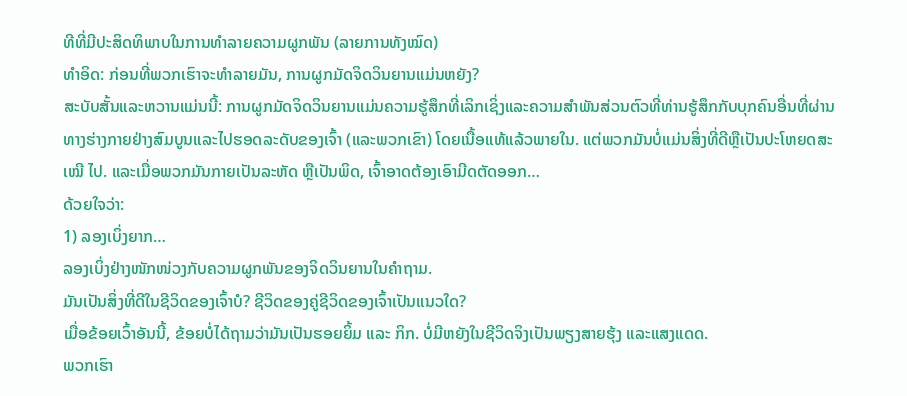ທີທີ່ມີປະສິດທິພາບໃນການທຳລາຍຄວາມຜູກພັນ (ລາຍການທັງໝົດ)
ທຳອິດ: ກ່ອນທີ່ພວກເຮົາຈະທຳລາຍມັນ, ການຜູກມັດຈິດວິນຍານແມ່ນຫຍັງ?
ສະບັບສັ້ນແລະຫວານແມ່ນນີ້: ການຜູກມັດຈິດວິນຍານແມ່ນຄວາມຮູ້ສຶກທີ່ເລິກເຊິ່ງແລະຄວາມສໍາພັນສ່ວນຕົວທີ່ທ່ານຮູ້ສຶກກັບບຸກຄົນອື່ນທີ່ຜ່ານທາງຮ່າງກາຍຢ່າງສົມບູນແລະໄປຮອດລະດັບຂອງເຈົ້າ (ແລະພວກເຂົາ) ໂດຍເນື້ອແທ້ແລ້ວພາຍໃນ. ແຕ່ພວກມັນບໍ່ແມ່ນສິ່ງທີ່ດີຫຼືເປັນປະໂຫຍດສະ ເໝີ ໄປ. ແລະເມື່ອພວກມັນກາຍເປັນລະຫັດ ຫຼືເປັນພິດ, ເຈົ້າອາດຕ້ອງເອົາມີດຕັດອອກ…
ດ້ວຍໃຈວ່າ:
1) ລອງເບິ່ງຍາກ…
ລອງເບິ່ງຢ່າງໜັກໜ່ວງກັບຄວາມຜູກພັນຂອງຈິດວິນຍານໃນຄຳຖາມ.
ມັນເປັນສິ່ງທີ່ດີໃນຊີວິດຂອງເຈົ້າບໍ? ຊີວິດຂອງຄູ່ຊີວິດຂອງເຈົ້າເປັນແນວໃດ?
ເມື່ອຂ້ອຍເວົ້າອັນນີ້, ຂ້ອຍບໍ່ໄດ້ຖາມວ່າມັນເປັນຮອຍຍິ້ມ ແລະ ກິກ. ບໍ່ມີຫຍັງໃນຊີວິດຈິງເປັນພຽງສາຍຮຸ້ງ ແລະແສງແດດ.
ພວກເຮົາ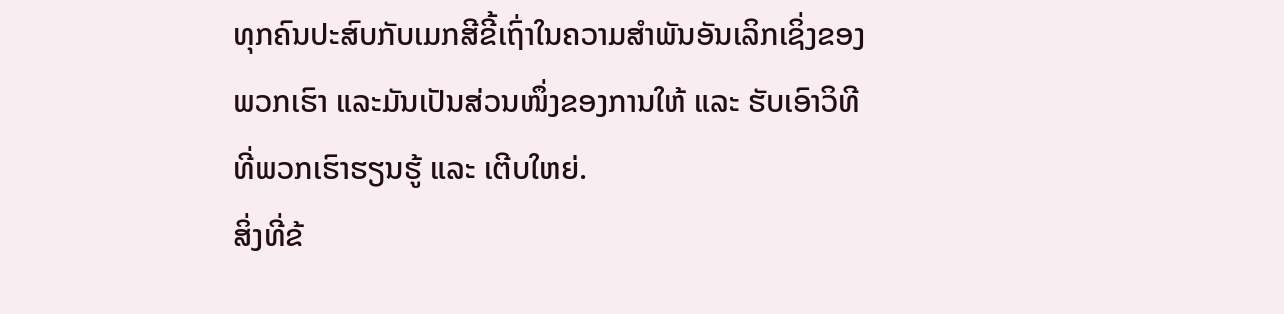ທຸກຄົນປະສົບກັບເມກສີຂີ້ເຖົ່າໃນຄວາມສຳພັນອັນເລິກເຊິ່ງຂອງພວກເຮົາ ແລະມັນເປັນສ່ວນໜຶ່ງຂອງການໃຫ້ ແລະ ຮັບເອົາວິທີທີ່ພວກເຮົາຮຽນຮູ້ ແລະ ເຕີບໃຫຍ່.
ສິ່ງທີ່ຂ້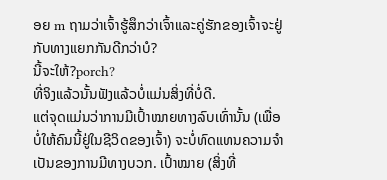ອຍ m ຖາມວ່າເຈົ້າຮູ້ສຶກວ່າເຈົ້າແລະຄູ່ຮັກຂອງເຈົ້າຈະຢູ່ກັບທາງແຍກກັນດີກວ່າບໍ?
ນີ້ຈະໃຫ້?porch?
ທີ່ຈິງແລ້ວນັ້ນຟັງແລ້ວບໍ່ແມ່ນສິ່ງທີ່ບໍ່ດີ.
ແຕ່ຈຸດແມ່ນວ່າການມີເປົ້າໝາຍທາງລົບເທົ່ານັ້ນ (ເພື່ອບໍ່ໃຫ້ຄົນນີ້ຢູ່ໃນຊີວິດຂອງເຈົ້າ) ຈະບໍ່ທົດແທນຄວາມຈໍາເປັນຂອງການມີທາງບວກ. ເປົ້າໝາຍ (ສິ່ງທີ່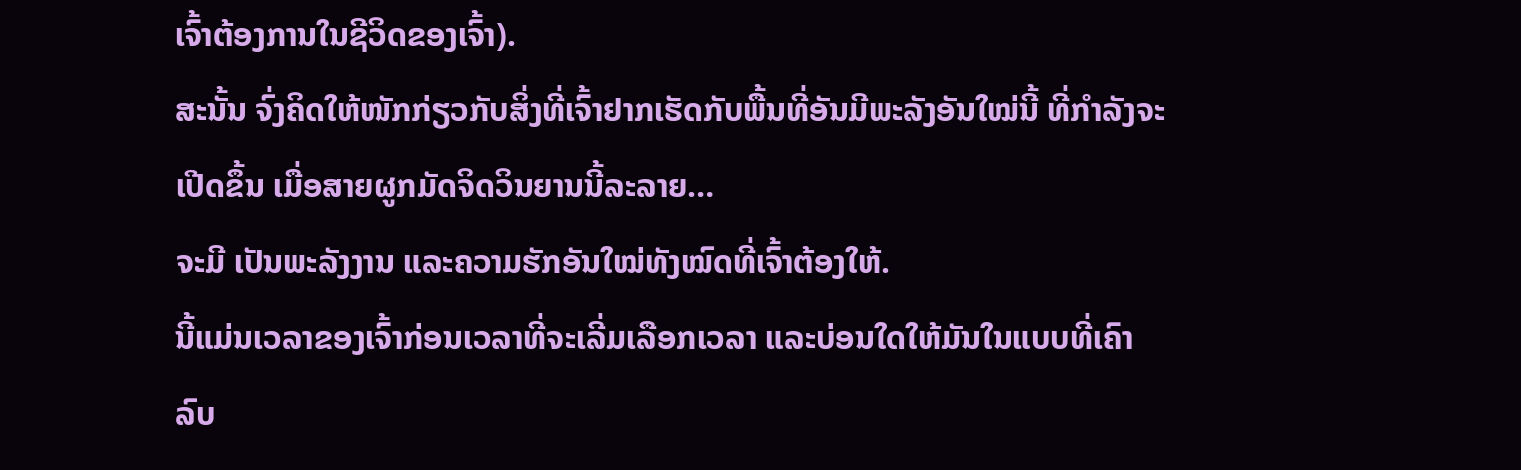ເຈົ້າຕ້ອງການໃນຊີວິດຂອງເຈົ້າ).
ສະນັ້ນ ຈົ່ງຄິດໃຫ້ໜັກກ່ຽວກັບສິ່ງທີ່ເຈົ້າຢາກເຮັດກັບພື້ນທີ່ອັນມີພະລັງອັນໃໝ່ນີ້ ທີ່ກຳລັງຈະເປີດຂຶ້ນ ເມື່ອສາຍຜູກມັດຈິດວິນຍານນີ້ລະລາຍ…
ຈະມີ ເປັນພະລັງງານ ແລະຄວາມຮັກອັນໃໝ່ທັງໝົດທີ່ເຈົ້າຕ້ອງໃຫ້.
ນີ້ແມ່ນເວລາຂອງເຈົ້າກ່ອນເວລາທີ່ຈະເລີ່ມເລືອກເວລາ ແລະບ່ອນໃດໃຫ້ມັນໃນແບບທີ່ເຄົາລົບ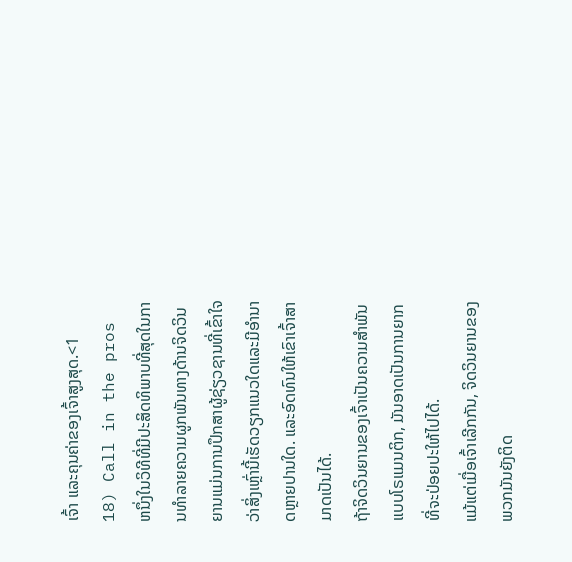ເຈົ້າ ແລະຄຸນຄ່າຂອງເຈົ້າສູງສຸດ.<1
18) Call in the pros
ຫນຶ່ງໃນວິທີທີ່ມີປະສິດທິພາບທີ່ສຸດໃນການທໍາລາຍຄວາມຜູກພັນທາງດ້ານຈິດວິນຍານແມ່ນການປຶກສາຜູ້ຊ່ຽວຊານທີ່ເຂົ້າໃຈວ່າສິ່ງເຫຼົ່ານີ້ເຮັດວຽກແນວໃດແລະມີອໍານາດຫຼາຍປານໃດ. ແລະອົດທົນໃຫ້ເຂົາເຈົ້າສາມາດເປັນໄດ້.
ຖ້າຈິດວິນຍານຂອງເຈົ້າເປັນຄວາມສຳພັນແບບໂຣແມນຕິກ, ມັນອາດເປັນການຍາກທີ່ຈະປ່ອຍປະໃຫ້ໄປໄດ້.
ແມ້ແຕ່ເມື່ອເຈົ້າເລີກກັນ, ຈິດວິນຍານຂອງພວກມັນຍັງຕິດ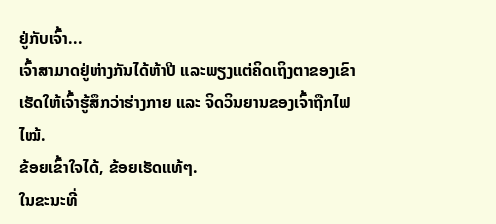ຢູ່ກັບເຈົ້າ...
ເຈົ້າສາມາດຢູ່ຫ່າງກັນໄດ້ຫ້າປີ ແລະພຽງແຕ່ຄິດເຖິງຕາຂອງເຂົາເຮັດໃຫ້ເຈົ້າຮູ້ສຶກວ່າຮ່າງກາຍ ແລະ ຈິດວິນຍານຂອງເຈົ້າຖືກໄຟໄໝ້.
ຂ້ອຍເຂົ້າໃຈໄດ້, ຂ້ອຍເຮັດແທ້ໆ.
ໃນຂະນະທີ່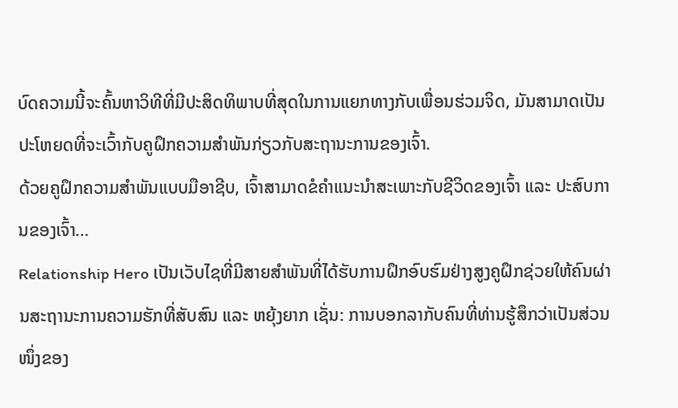ບົດຄວາມນີ້ຈະຄົ້ນຫາວິທີທີ່ມີປະສິດທິພາບທີ່ສຸດໃນການແຍກທາງກັບເພື່ອນຮ່ວມຈິດ, ມັນສາມາດເປັນປະໂຫຍດທີ່ຈະເວົ້າກັບຄູຝຶກຄວາມສຳພັນກ່ຽວກັບສະຖານະການຂອງເຈົ້າ.
ດ້ວຍຄູຝຶກຄວາມສຳພັນແບບມືອາຊີບ, ເຈົ້າສາມາດຂໍຄຳແນະນຳສະເພາະກັບຊີວິດຂອງເຈົ້າ ແລະ ປະສົບການຂອງເຈົ້າ…
Relationship Hero ເປັນເວັບໄຊທີ່ມີສາຍສຳພັນທີ່ໄດ້ຮັບການຝຶກອົບຮົມຢ່າງສູງຄູຝຶກຊ່ວຍໃຫ້ຄົນຜ່ານສະຖານະການຄວາມຮັກທີ່ສັບສົນ ແລະ ຫຍຸ້ງຍາກ ເຊັ່ນ: ການບອກລາກັບຄົນທີ່ທ່ານຮູ້ສຶກວ່າເປັນສ່ວນໜຶ່ງຂອງ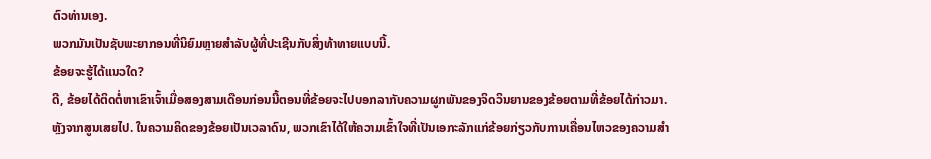ຕົວທ່ານເອງ.
ພວກມັນເປັນຊັບພະຍາກອນທີ່ນິຍົມຫຼາຍສໍາລັບຜູ້ທີ່ປະເຊີນກັບສິ່ງທ້າທາຍແບບນີ້.
ຂ້ອຍຈະຮູ້ໄດ້ແນວໃດ?
ດີ, ຂ້ອຍໄດ້ຕິດຕໍ່ຫາເຂົາເຈົ້າເມື່ອສອງສາມເດືອນກ່ອນນີ້ຕອນທີ່ຂ້ອຍຈະໄປບອກລາກັບຄວາມຜູກພັນຂອງຈິດວິນຍານຂອງຂ້ອຍຕາມທີ່ຂ້ອຍໄດ້ກ່າວມາ.
ຫຼັງຈາກສູນເສຍໄປ. ໃນຄວາມຄິດຂອງຂ້ອຍເປັນເວລາດົນ, ພວກເຂົາໄດ້ໃຫ້ຄວາມເຂົ້າໃຈທີ່ເປັນເອກະລັກແກ່ຂ້ອຍກ່ຽວກັບການເຄື່ອນໄຫວຂອງຄວາມສຳ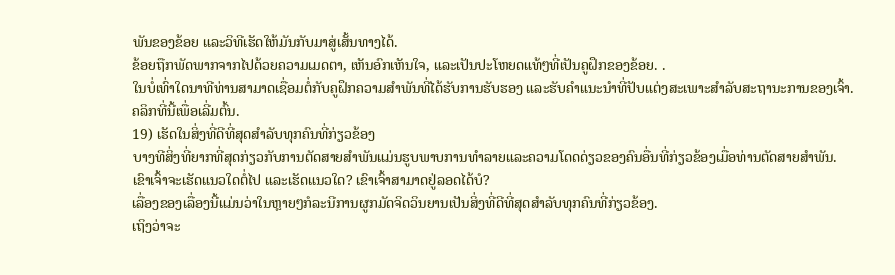ພັນຂອງຂ້ອຍ ແລະວິທີເຮັດໃຫ້ມັນກັບມາສູ່ເສັ້ນທາງໄດ້.
ຂ້ອຍຖືກພັດພາກຈາກໄປດ້ວຍຄວາມເມດຕາ, ເຫັນອົກເຫັນໃຈ, ແລະເປັນປະໂຫຍດແທ້ໆທີ່ເປັນຄູຝຶກຂອງຂ້ອຍ. .
ໃນບໍ່ເທົ່າໃດນາທີທ່ານສາມາດເຊື່ອມຕໍ່ກັບຄູຝຶກຄວາມສຳພັນທີ່ໄດ້ຮັບການຮັບຮອງ ແລະຮັບຄຳແນະນຳທີ່ປັບແຕ່ງສະເພາະສຳລັບສະຖານະການຂອງເຈົ້າ.
ຄລິກທີ່ນີ້ເພື່ອເລີ່ມຕົ້ນ.
19) ເຮັດໃນສິ່ງທີ່ດີທີ່ສຸດສໍາລັບທຸກຄົນທີ່ກ່ຽວຂ້ອງ
ບາງທີສິ່ງທີ່ຍາກທີ່ສຸດກ່ຽວກັບການຕັດສາຍສຳພັນແມ່ນຮູບພາບການທຳລາຍແລະຄວາມໂດດດ່ຽວຂອງຄົນອື່ນທີ່ກ່ຽວຂ້ອງເມື່ອທ່ານຕັດສາຍສຳພັນ.
ເຂົາເຈົ້າຈະເຮັດແນວໃດຕໍ່ໄປ ແລະເຮັດແນວໃດ? ເຂົາເຈົ້າສາມາດຢູ່ລອດໄດ້ບໍ?
ເລື່ອງຂອງເລື່ອງນີ້ແມ່ນວ່າໃນຫຼາຍໆກໍລະນີການຜູກມັດຈິດວິນຍານເປັນສິ່ງທີ່ດີທີ່ສຸດສໍາລັບທຸກຄົນທີ່ກ່ຽວຂ້ອງ.
ເຖິງວ່າຈະ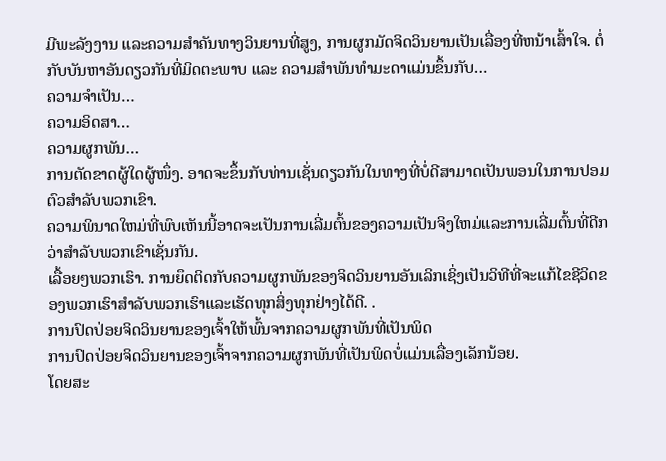ມີພະລັງງານ ແລະຄວາມສໍາຄັນທາງວິນຍານທີ່ສູງ, ການຜູກມັດຈິດວິນຍານເປັນເລື່ອງທີ່ຫນ້າເສົ້າໃຈ. ຕໍ່ກັບບັນຫາອັນດຽວກັນທີ່ມິດຕະພາບ ແລະ ຄວາມສຳພັນທຳມະດາແມ່ນຂຶ້ນກັບ…
ຄວາມຈຳເປັນ…
ຄວາມອິດສາ…
ຄວາມຜູກພັນ…
ການຕັດຂາດຜູ້ໃດຜູ້ໜຶ່ງ. ອາດຈະຂຶ້ນກັບທ່ານເຊັ່ນດຽວກັນໃນທາງທີ່ບໍ່ດີສາມາດເປັນພອນໃນການປອມຕົວສໍາລັບພວກເຂົາ.
ຄວາມພິນາດໃຫມ່ທີ່ພົບເຫັນນີ້ອາດຈະເປັນການເລີ່ມຕົ້ນຂອງຄວາມເປັນຈິງໃຫມ່ແລະການເລີ່ມຕົ້ນທີ່ດີກວ່າສໍາລັບພວກເຂົາເຊັ່ນກັນ.
ເລື້ອຍໆພວກເຮົາ. ການຍຶດຕິດກັບຄວາມຜູກພັນຂອງຈິດວິນຍານອັນເລິກເຊິ່ງເປັນວິທີທີ່ຈະແກ້ໄຂຊີວິດຂອງພວກເຮົາສໍາລັບພວກເຮົາແລະເຮັດທຸກສິ່ງທຸກຢ່າງໄດ້ດີ. .
ການປົດປ່ອຍຈິດວິນຍານຂອງເຈົ້າໃຫ້ພົ້ນຈາກຄວາມຜູກພັນທີ່ເປັນພິດ
ການປົດປ່ອຍຈິດວິນຍານຂອງເຈົ້າຈາກຄວາມຜູກພັນທີ່ເປັນພິດບໍ່ແມ່ນເລື່ອງເລັກນ້ອຍ.
ໂດຍສະ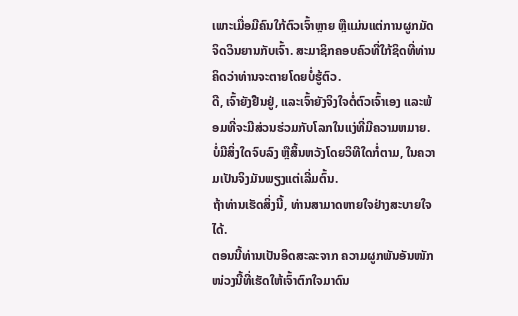ເພາະເມື່ອມີຄົນໃກ້ຕົວເຈົ້າຫຼາຍ ຫຼືແມ່ນແຕ່ການຜູກມັດຈິດວິນຍານກັບເຈົ້າ. ສະມາຊິກຄອບຄົວທີ່ໃກ້ຊິດທີ່ທ່ານຄິດວ່າທ່ານຈະຕາຍໂດຍບໍ່ຮູ້ຕົວ.
ດີ, ເຈົ້າຍັງຢືນຢູ່, ແລະເຈົ້າຍັງຈິງໃຈຕໍ່ຕົວເຈົ້າເອງ ແລະພ້ອມທີ່ຈະມີສ່ວນຮ່ວມກັບໂລກໃນແງ່ທີ່ມີຄວາມຫມາຍ.
ບໍ່ມີສິ່ງໃດຈົບລົງ ຫຼືສິ້ນຫວັງໂດຍວິທີໃດກໍ່ຕາມ, ໃນຄວາມເປັນຈິງມັນພຽງແຕ່ເລີ່ມຕົ້ນ.
ຖ້າທ່ານເຮັດສິ່ງນີ້, ທ່ານສາມາດຫາຍໃຈຢ່າງສະບາຍໃຈໄດ້.
ຕອນນີ້ທ່ານເປັນອິດສະລະຈາກ ຄວາມຜູກພັນອັນໜັກໜ່ວງນີ້ທີ່ເຮັດໃຫ້ເຈົ້າຕົກໃຈມາດົນ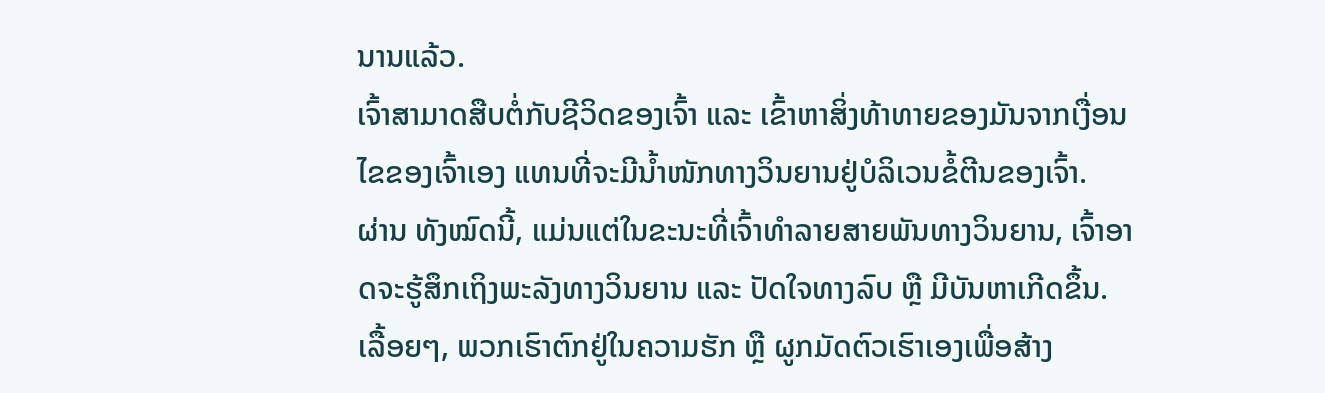ນານແລ້ວ.
ເຈົ້າສາມາດສືບຕໍ່ກັບຊີວິດຂອງເຈົ້າ ແລະ ເຂົ້າຫາສິ່ງທ້າທາຍຂອງມັນຈາກເງື່ອນໄຂຂອງເຈົ້າເອງ ແທນທີ່ຈະມີນໍ້າໜັກທາງວິນຍານຢູ່ບໍລິເວນຂໍ້ຕີນຂອງເຈົ້າ.
ຜ່ານ ທັງໝົດນີ້, ແມ່ນແຕ່ໃນຂະນະທີ່ເຈົ້າທຳລາຍສາຍພັນທາງວິນຍານ, ເຈົ້າອາດຈະຮູ້ສຶກເຖິງພະລັງທາງວິນຍານ ແລະ ປັດໃຈທາງລົບ ຫຼື ມີບັນຫາເກີດຂຶ້ນ.
ເລື້ອຍໆ, ພວກເຮົາຕົກຢູ່ໃນຄວາມຮັກ ຫຼື ຜູກມັດຕົວເຮົາເອງເພື່ອສ້າງ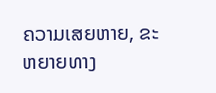ຄວາມເສຍຫາຍ, ຂະຫຍາຍທາງ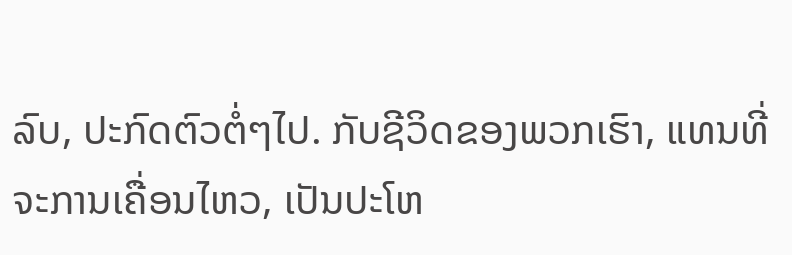ລົບ, ປະກົດຕົວຕໍ່ໆໄປ. ກັບຊີວິດຂອງພວກເຮົາ, ແທນທີ່ຈະການເຄື່ອນໄຫວ, ເປັນປະໂຫ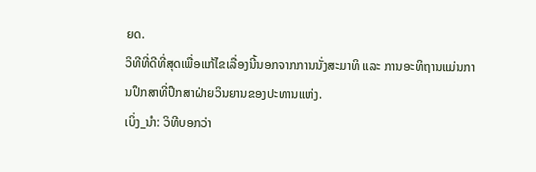ຍດ.
ວິທີທີ່ດີທີ່ສຸດເພື່ອແກ້ໄຂເລື່ອງນີ້ນອກຈາກການນັ່ງສະມາທິ ແລະ ການອະທິຖານແມ່ນການປຶກສາທີ່ປຶກສາຝ່າຍວິນຍານຂອງປະທານແຫ່ງ.
ເບິ່ງ_ນຳ: ວິທີບອກວ່າ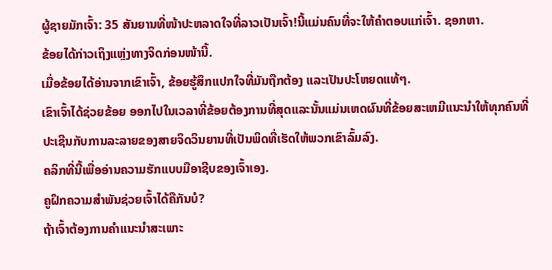ຜູ້ຊາຍມັກເຈົ້າ: 35 ສັນຍານທີ່ໜ້າປະຫລາດໃຈທີ່ລາວເປັນເຈົ້າ!ນີ້ແມ່ນຄົນທີ່ຈະໃຫ້ຄຳຕອບແກ່ເຈົ້າ. ຊອກຫາ.
ຂ້ອຍໄດ້ກ່າວເຖິງແຫຼ່ງທາງຈິດກ່ອນໜ້ານີ້.
ເມື່ອຂ້ອຍໄດ້ອ່ານຈາກເຂົາເຈົ້າ, ຂ້ອຍຮູ້ສຶກແປກໃຈທີ່ມັນຖືກຕ້ອງ ແລະເປັນປະໂຫຍດແທ້ໆ.
ເຂົາເຈົ້າໄດ້ຊ່ວຍຂ້ອຍ ອອກໄປໃນເວລາທີ່ຂ້ອຍຕ້ອງການທີ່ສຸດແລະນັ້ນແມ່ນເຫດຜົນທີ່ຂ້ອຍສະເຫມີແນະນໍາໃຫ້ທຸກຄົນທີ່ປະເຊີນກັບການລະລາຍຂອງສາຍຈິດວິນຍານທີ່ເປັນພິດທີ່ເຮັດໃຫ້ພວກເຂົາລົ້ມລົງ.
ຄລິກທີ່ນີ້ເພື່ອອ່ານຄວາມຮັກແບບມືອາຊີບຂອງເຈົ້າເອງ.
ຄູຝຶກຄວາມສຳພັນຊ່ວຍເຈົ້າໄດ້ຄືກັນບໍ?
ຖ້າເຈົ້າຕ້ອງການຄຳແນະນຳສະເພາະ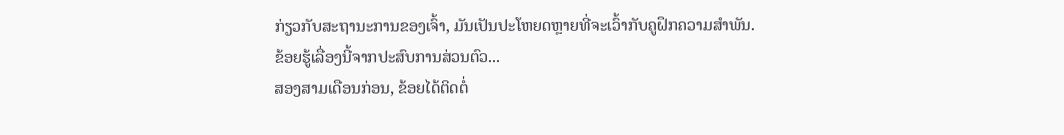ກ່ຽວກັບສະຖານະການຂອງເຈົ້າ, ມັນເປັນປະໂຫຍດຫຼາຍທີ່ຈະເວົ້າກັບຄູຝຶກຄວາມສຳພັນ.
ຂ້ອຍຮູ້ເລື່ອງນີ້ຈາກປະສົບການສ່ວນຕົວ...
ສອງສາມເດືອນກ່ອນ, ຂ້ອຍໄດ້ຕິດຕໍ່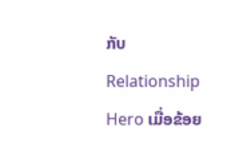ກັບ Relationship Hero ເມື່ອຂ້ອຍ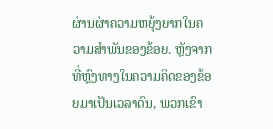ຜ່ານຜ່າຄວາມຫຍຸ້ງຍາກໃນຄວາມສຳພັນຂອງຂ້ອຍ. ຫຼັງຈາກທີ່ຫຼົງທາງໃນຄວາມຄິດຂອງຂ້ອຍມາເປັນເວລາດົນ, ພວກເຂົາ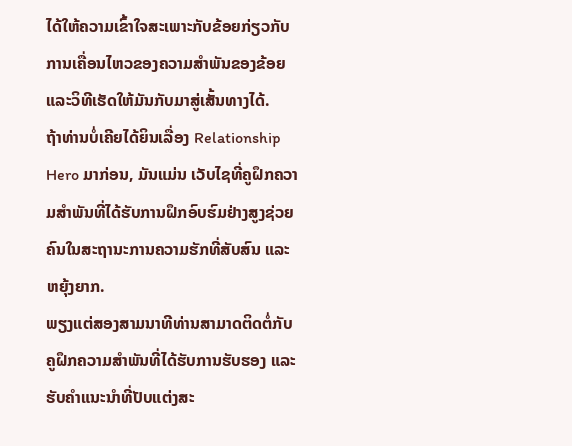ໄດ້ໃຫ້ຄວາມເຂົ້າໃຈສະເພາະກັບຂ້ອຍກ່ຽວກັບການເຄື່ອນໄຫວຂອງຄວາມສຳພັນຂອງຂ້ອຍ ແລະວິທີເຮັດໃຫ້ມັນກັບມາສູ່ເສັ້ນທາງໄດ້.
ຖ້າທ່ານບໍ່ເຄີຍໄດ້ຍິນເລື່ອງ Relationship Hero ມາກ່ອນ, ມັນແມ່ນ ເວັບໄຊທີ່ຄູຝຶກຄວາມສຳພັນທີ່ໄດ້ຮັບການຝຶກອົບຮົມຢ່າງສູງຊ່ວຍຄົນໃນສະຖານະການຄວາມຮັກທີ່ສັບສົນ ແລະ ຫຍຸ້ງຍາກ.
ພຽງແຕ່ສອງສາມນາທີທ່ານສາມາດຕິດຕໍ່ກັບຄູຝຶກຄວາມສຳພັນທີ່ໄດ້ຮັບການຮັບຮອງ ແລະ ຮັບຄຳແນະນຳທີ່ປັບແຕ່ງສະ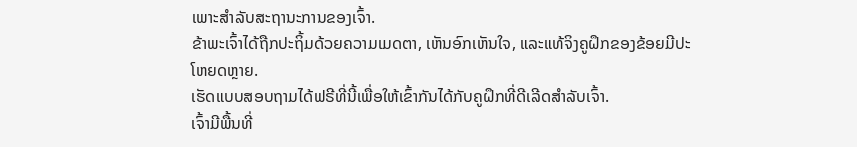ເພາະສຳລັບສະຖານະການຂອງເຈົ້າ.
ຂ້າພະເຈົ້າໄດ້ຖືກປະຖິ້ມດ້ວຍຄວາມເມດຕາ, ເຫັນອົກເຫັນໃຈ, ແລະແທ້ຈິງຄູຝຶກຂອງຂ້ອຍມີປະໂຫຍດຫຼາຍ.
ເຮັດແບບສອບຖາມໄດ້ຟຣີທີ່ນີ້ເພື່ອໃຫ້ເຂົ້າກັນໄດ້ກັບຄູຝຶກທີ່ດີເລີດສຳລັບເຈົ້າ.
ເຈົ້າມີພື້ນທີ່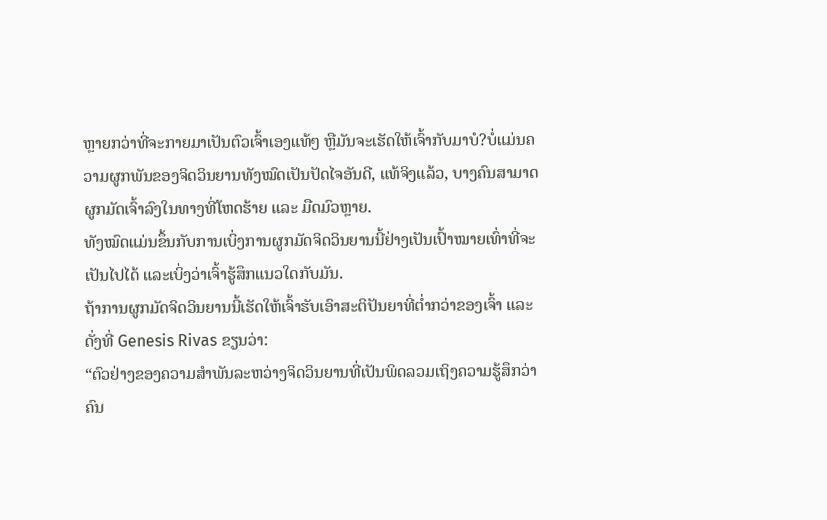ຫຼາຍກວ່າທີ່ຈະກາຍມາເປັນຕົວເຈົ້າເອງແທ້ໆ ຫຼືມັນຈະເຮັດໃຫ້ເຈົ້າກັບມາບໍ?ບໍ່ແມ່ນຄວາມຜູກພັນຂອງຈິດວິນຍານທັງໝົດເປັນປັດໄຈອັນດີ, ແທ້ຈິງແລ້ວ, ບາງຄົນສາມາດຜູກມັດເຈົ້າລົງໃນທາງທີ່ໂຫດຮ້າຍ ແລະ ມືດມົວຫຼາຍ.
ທັງໝົດແມ່ນຂຶ້ນກັບການເບິ່ງການຜູກມັດຈິດວິນຍານນີ້ຢ່າງເປັນເປົ້າໝາຍເທົ່າທີ່ຈະເປັນໄປໄດ້ ແລະເບິ່ງວ່າເຈົ້າຮູ້ສຶກແນວໃດກັບມັນ.
ຖ້າການຜູກມັດຈິດວິນຍານນີ້ເຮັດໃຫ້ເຈົ້າຮັບເອົາສະຕິປັນຍາທີ່ຕໍ່າກວ່າຂອງເຈົ້າ ແລະ
ດັ່ງທີ່ Genesis Rivas ຂຽນວ່າ:
“ຕົວຢ່າງຂອງຄວາມສຳພັນລະຫວ່າງຈິດວິນຍານທີ່ເປັນພິດລວມເຖິງຄວາມຮູ້ສຶກວ່າຄົນ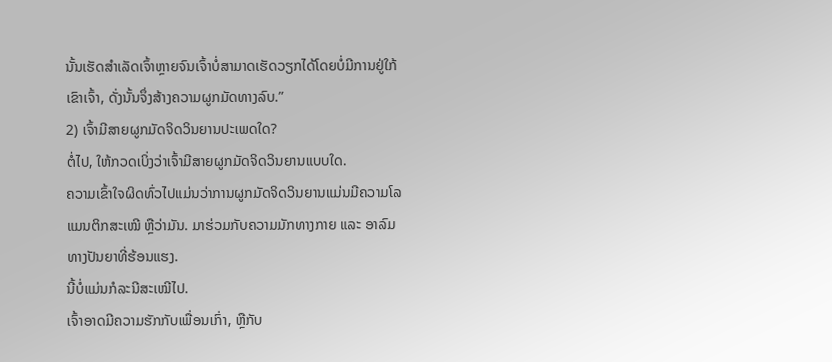ນັ້ນເຮັດສຳເລັດເຈົ້າຫຼາຍຈົນເຈົ້າບໍ່ສາມາດເຮັດວຽກໄດ້ໂດຍບໍ່ມີການຢູ່ໃກ້ເຂົາເຈົ້າ, ດັ່ງນັ້ນຈຶ່ງສ້າງຄວາມຜູກມັດທາງລົບ.”
2) ເຈົ້າມີສາຍຜູກມັດຈິດວິນຍານປະເພດໃດ?
ຕໍ່ໄປ, ໃຫ້ກວດເບິ່ງວ່າເຈົ້າມີສາຍຜູກມັດຈິດວິນຍານແບບໃດ.
ຄວາມເຂົ້າໃຈຜິດທົ່ວໄປແມ່ນວ່າການຜູກມັດຈິດວິນຍານແມ່ນມີຄວາມໂລແມນຕິກສະເໝີ ຫຼືວ່າມັນ. ມາຮ່ວມກັບຄວາມມັກທາງກາຍ ແລະ ອາລົມທາງປັນຍາທີ່ຮ້ອນແຮງ.
ນີ້ບໍ່ແມ່ນກໍລະນີສະເໝີໄປ.
ເຈົ້າອາດມີຄວາມຮັກກັບເພື່ອນເກົ່າ, ຫຼືກັບ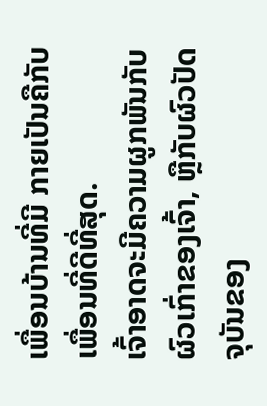ເພື່ອນບ້ານທີ່ມີ ກາຍເປັນຄືກັບເພື່ອນທີ່ດີທີ່ສຸດ.
ເຈົ້າອາດຈະມີຄວາມຜູກພັນກັບຜົວເກົ່າຂອງເຈົ້າ, ຫຼືກັບຜົວປັດຈຸບັນຂອງ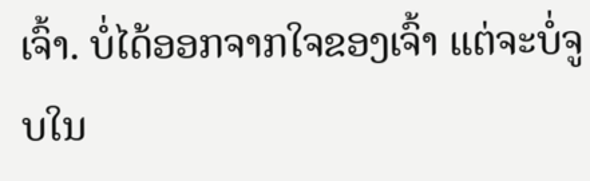ເຈົ້າ. ບໍ່ໄດ້ອອກຈາກໃຈຂອງເຈົ້າ ແຕ່ຈະບໍ່ຈູບໃນ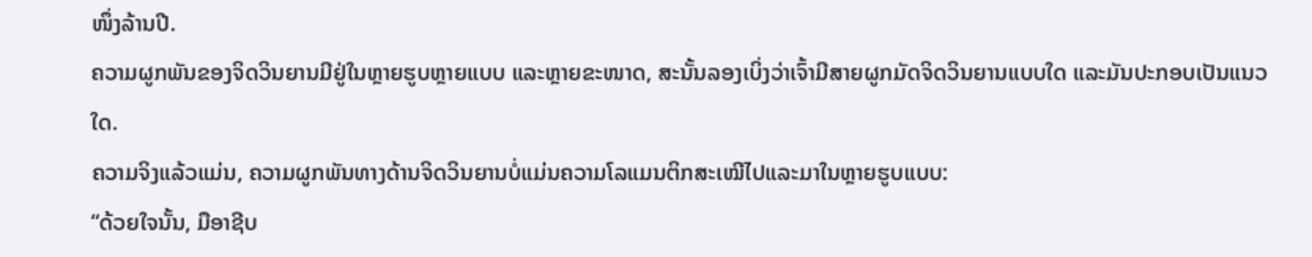ໜຶ່ງລ້ານປີ.
ຄວາມຜູກພັນຂອງຈິດວິນຍານມີຢູ່ໃນຫຼາຍຮູບຫຼາຍແບບ ແລະຫຼາຍຂະໜາດ, ສະນັ້ນລອງເບິ່ງວ່າເຈົ້າມີສາຍຜູກມັດຈິດວິນຍານແບບໃດ ແລະມັນປະກອບເປັນແນວໃດ.
ຄວາມຈິງແລ້ວແມ່ນ, ຄວາມຜູກພັນທາງດ້ານຈິດວິນຍານບໍ່ແມ່ນຄວາມໂລແມນຕິກສະເໝີໄປແລະມາໃນຫຼາຍຮູບແບບ:
“ດ້ວຍໃຈນັ້ນ, ມືອາຊີບ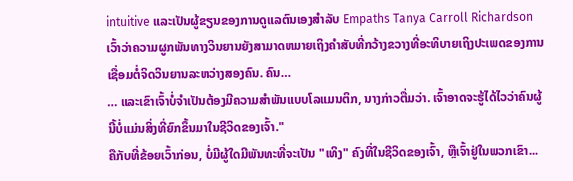intuitive ແລະເປັນຜູ້ຂຽນຂອງການດູແລຕົນເອງສໍາລັບ Empaths Tanya Carroll Richardson ເວົ້າວ່າຄວາມຜູກພັນທາງວິນຍານຍັງສາມາດຫມາຍເຖິງຄໍາສັບທີ່ກວ້າງຂວາງທີ່ອະທິບາຍເຖິງປະເພດຂອງການເຊື່ອມຕໍ່ຈິດວິນຍານລະຫວ່າງສອງຄົນ. ຄົນ…
… ແລະເຂົາເຈົ້າບໍ່ຈຳເປັນຕ້ອງມີຄວາມສຳພັນແບບໂລແມນຕິກ, ນາງກ່າວຕື່ມວ່າ. ເຈົ້າອາດຈະຮູ້ໄດ້ໄວວ່າຄົນຜູ້ນີ້ບໍ່ແມ່ນສິ່ງທີ່ຍົກຂຶ້ນມາໃນຊີວິດຂອງເຈົ້າ."
ຄືກັບທີ່ຂ້ອຍເວົ້າກ່ອນ, ບໍ່ມີຜູ້ໃດມີພັນທະທີ່ຈະເປັນ "ເທິງ" ຄົງທີ່ໃນຊີວິດຂອງເຈົ້າ, ຫຼືເຈົ້າຢູ່ໃນພວກເຂົາ...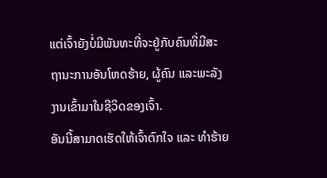ແຕ່ເຈົ້າຍັງບໍ່ມີພັນທະທີ່ຈະຢູ່ກັບຄົນທີ່ມີສະຖານະການອັນໂຫດຮ້າຍ, ຜູ້ຄົນ ແລະພະລັງງານເຂົ້າມາໃນຊີວິດຂອງເຈົ້າ.
ອັນນີ້ສາມາດເຮັດໃຫ້ເຈົ້າຕົກໃຈ ແລະ ທຳຮ້າຍ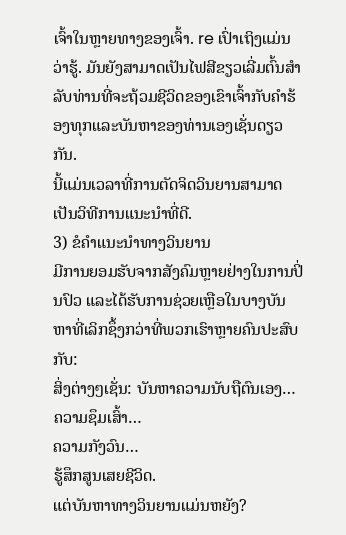ເຈົ້າໃນຫຼາຍທາງຂອງເຈົ້າ. re ເປົ່າເຖິງແມ່ນວ່າຮູ້. ມັນຍັງສາມາດເປັນໄຟສີຂຽວເລີ່ມຕົ້ນສໍາລັບທ່ານທີ່ຈະຖ້ວມຊີວິດຂອງເຂົາເຈົ້າກັບຄໍາຮ້ອງທຸກແລະບັນຫາຂອງທ່ານເອງເຊັ່ນດຽວກັນ.
ນີ້ແມ່ນເວລາທີ່ການຕັດຈິດວິນຍານສາມາດເປັນວິທີການແນະນໍາທີ່ດີ.
3) ຂໍຄຳແນະນຳທາງວິນຍານ
ມີການຍອມຮັບຈາກສັງຄົມຫຼາຍຢ່າງໃນການປິ່ນປົວ ແລະໄດ້ຮັບການຊ່ວຍເຫຼືອໃນບາງບັນຫາທີ່ເລິກຊຶ້ງກວ່າທີ່ພວກເຮົາຫຼາຍຄົນປະສົບກັບ:
ສິ່ງຕ່າງໆເຊັ່ນ: ບັນຫາຄວາມນັບຖືຕົນເອງ…
ຄວາມຊຶມເສົ້າ…
ຄວາມກັງວົນ…
ຮູ້ສຶກສູນເສຍຊີວິດ.
ແຕ່ບັນຫາທາງວິນຍານແມ່ນຫຍັງ?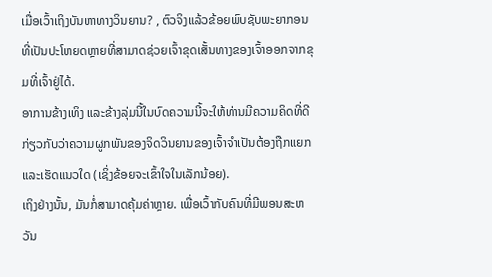ເມື່ອເວົ້າເຖິງບັນຫາທາງວິນຍານ? , ຕົວຈິງແລ້ວຂ້ອຍພົບຊັບພະຍາກອນທີ່ເປັນປະໂຫຍດຫຼາຍທີ່ສາມາດຊ່ວຍເຈົ້າຂຸດເສັ້ນທາງຂອງເຈົ້າອອກຈາກຂຸມທີ່ເຈົ້າຢູ່ໄດ້.
ອາການຂ້າງເທິງ ແລະຂ້າງລຸ່ມນີ້ໃນບົດຄວາມນີ້ຈະໃຫ້ທ່ານມີຄວາມຄິດທີ່ດີກ່ຽວກັບວ່າຄວາມຜູກພັນຂອງຈິດວິນຍານຂອງເຈົ້າຈໍາເປັນຕ້ອງຖືກແຍກແລະເຮັດແນວໃດ (ເຊິ່ງຂ້ອຍຈະເຂົ້າໃຈໃນເລັກນ້ອຍ).
ເຖິງຢ່າງນັ້ນ, ມັນກໍ່ສາມາດຄຸ້ມຄ່າຫຼາຍ. ເພື່ອເວົ້າກັບຄົນທີ່ມີພອນສະຫວັນ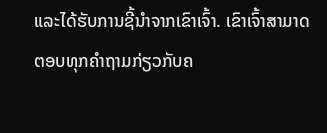ແລະໄດ້ຮັບການຊີ້ນຳຈາກເຂົາເຈົ້າ. ເຂົາເຈົ້າສາມາດຕອບທຸກຄຳຖາມກ່ຽວກັບຄ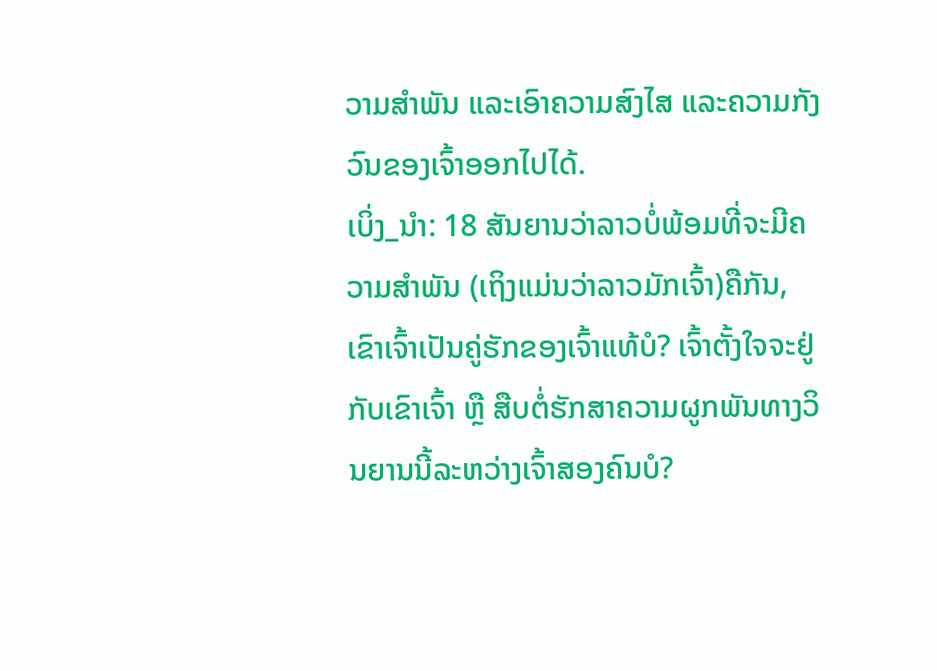ວາມສຳພັນ ແລະເອົາຄວາມສົງໄສ ແລະຄວາມກັງວົນຂອງເຈົ້າອອກໄປໄດ້.
ເບິ່ງ_ນຳ: 18 ສັນຍານວ່າລາວບໍ່ພ້ອມທີ່ຈະມີຄວາມສໍາພັນ (ເຖິງແມ່ນວ່າລາວມັກເຈົ້າ)ຄືກັນ, ເຂົາເຈົ້າເປັນຄູ່ຮັກຂອງເຈົ້າແທ້ບໍ? ເຈົ້າຕັ້ງໃຈຈະຢູ່ກັບເຂົາເຈົ້າ ຫຼື ສືບຕໍ່ຮັກສາຄວາມຜູກພັນທາງວິນຍານນີ້ລະຫວ່າງເຈົ້າສອງຄົນບໍ?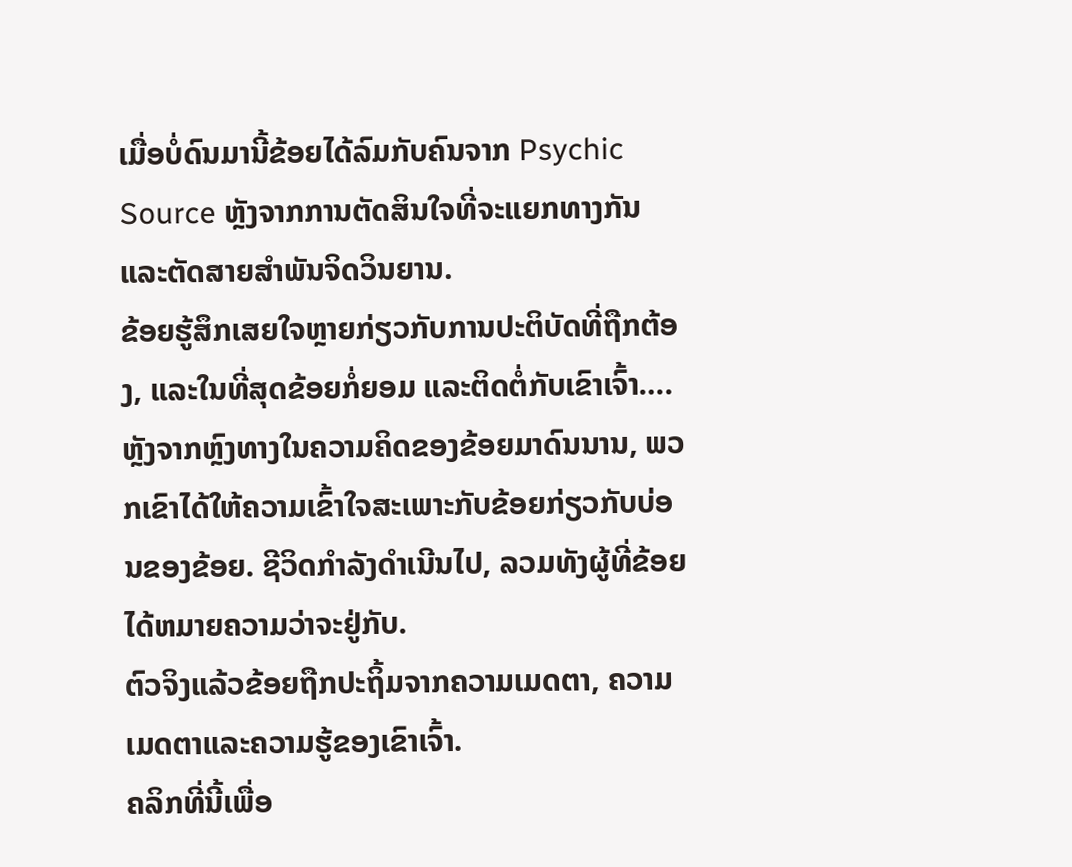ເມື່ອບໍ່ດົນມານີ້ຂ້ອຍໄດ້ລົມກັບຄົນຈາກ Psychic Source ຫຼັງຈາກການຕັດສິນໃຈທີ່ຈະແຍກທາງກັນ ແລະຕັດສາຍສຳພັນຈິດວິນຍານ.
ຂ້ອຍຮູ້ສຶກເສຍໃຈຫຼາຍກ່ຽວກັບການປະຕິບັດທີ່ຖືກຕ້ອງ, ແລະໃນທີ່ສຸດຂ້ອຍກໍ່ຍອມ ແລະຕິດຕໍ່ກັບເຂົາເຈົ້າ….
ຫຼັງຈາກຫຼົງທາງໃນຄວາມຄິດຂອງຂ້ອຍມາດົນນານ, ພວກເຂົາໄດ້ໃຫ້ຄວາມເຂົ້າໃຈສະເພາະກັບຂ້ອຍກ່ຽວກັບບ່ອນຂອງຂ້ອຍ. ຊີວິດກໍາລັງດໍາເນີນໄປ, ລວມທັງຜູ້ທີ່ຂ້ອຍໄດ້ຫມາຍຄວາມວ່າຈະຢູ່ກັບ.
ຕົວຈິງແລ້ວຂ້ອຍຖືກປະຖິ້ມຈາກຄວາມເມດຕາ, ຄວາມເມດຕາແລະຄວາມຮູ້ຂອງເຂົາເຈົ້າ.
ຄລິກທີ່ນີ້ເພື່ອ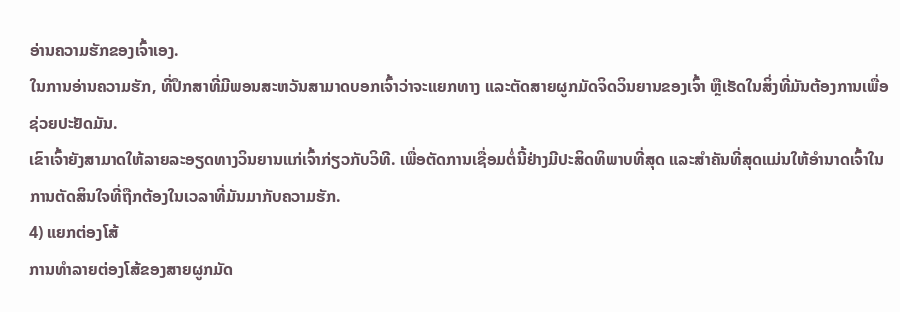ອ່ານຄວາມຮັກຂອງເຈົ້າເອງ.
ໃນການອ່ານຄວາມຮັກ, ທີ່ປຶກສາທີ່ມີພອນສະຫວັນສາມາດບອກເຈົ້າວ່າຈະແຍກທາງ ແລະຕັດສາຍຜູກມັດຈິດວິນຍານຂອງເຈົ້າ ຫຼືເຮັດໃນສິ່ງທີ່ມັນຕ້ອງການເພື່ອຊ່ວຍປະຢັດມັນ.
ເຂົາເຈົ້າຍັງສາມາດໃຫ້ລາຍລະອຽດທາງວິນຍານແກ່ເຈົ້າກ່ຽວກັບວິທີ. ເພື່ອຕັດການເຊື່ອມຕໍ່ນີ້ຢ່າງມີປະສິດທິພາບທີ່ສຸດ ແລະສໍາຄັນທີ່ສຸດແມ່ນໃຫ້ອໍານາດເຈົ້າໃນການຕັດສິນໃຈທີ່ຖືກຕ້ອງໃນເວລາທີ່ມັນມາກັບຄວາມຮັກ.
4) ແຍກຕ່ອງໂສ້
ການທໍາລາຍຕ່ອງໂສ້ຂອງສາຍຜູກມັດ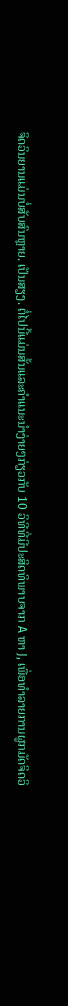ຈິດວິນຍານແມ່ນບໍ່ສັບສົນຫຼາຍ. ເປັນສຽງ. ຕໍ່ໄປນີ້ແມ່ນສັ້ນແລະຄຳແນະນຳງ່າຍໆກ່ຽວກັບ 10 ວິທີທີ່ມີປະສິດທິພາບຈາກ A ຫາ J, ເພື່ອທໍາລາຍການຜູກມັດຈິດວິ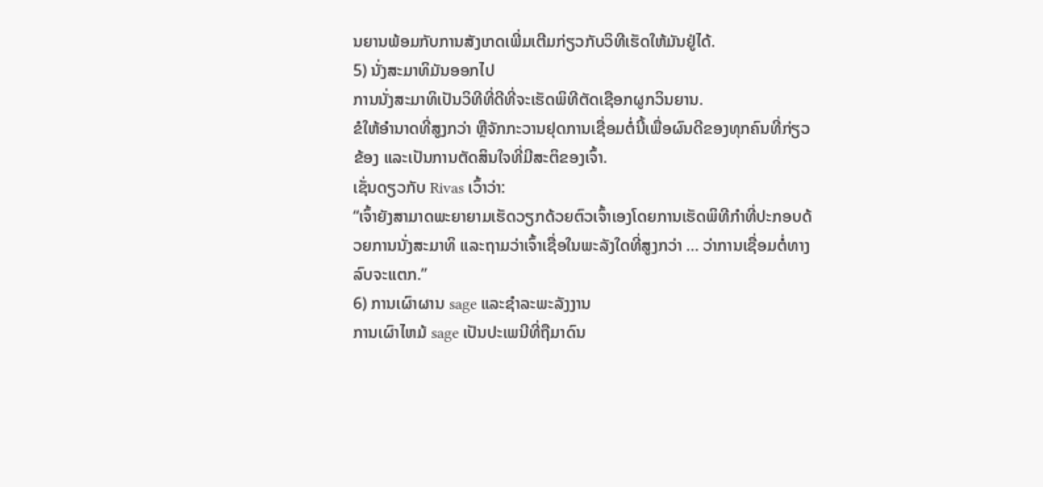ນຍານພ້ອມກັບການສັງເກດເພີ່ມເຕີມກ່ຽວກັບວິທີເຮັດໃຫ້ມັນຢູ່ໄດ້.
5) ນັ່ງສະມາທິມັນອອກໄປ
ການນັ່ງສະມາທິເປັນວິທີທີ່ດີທີ່ຈະເຮັດພິທີຕັດເຊືອກຜູກວິນຍານ.
ຂໍໃຫ້ອຳນາດທີ່ສູງກວ່າ ຫຼືຈັກກະວານຢຸດການເຊື່ອມຕໍ່ນີ້ເພື່ອຜົນດີຂອງທຸກຄົນທີ່ກ່ຽວຂ້ອງ ແລະເປັນການຕັດສິນໃຈທີ່ມີສະຕິຂອງເຈົ້າ.
ເຊັ່ນດຽວກັບ Rivas ເວົ້າວ່າ:
“ເຈົ້າຍັງສາມາດພະຍາຍາມເຮັດວຽກດ້ວຍຕົວເຈົ້າເອງໂດຍການເຮັດພິທີກຳທີ່ປະກອບດ້ວຍການນັ່ງສະມາທິ ແລະຖາມວ່າເຈົ້າເຊື່ອໃນພະລັງໃດທີ່ສູງກວ່າ … ວ່າການເຊື່ອມຕໍ່ທາງລົບຈະແຕກ.”
6) ການເຜົາຜານ sage ແລະຊໍາລະພະລັງງານ
ການເຜົາໄຫມ້ sage ເປັນປະເພນີທີ່ຖືມາດົນ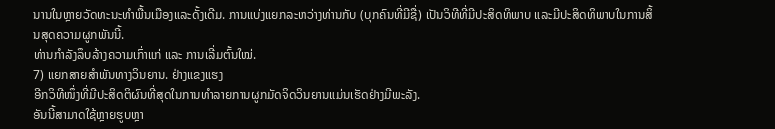ນານໃນຫຼາຍວັດທະນະທໍາພື້ນເມືອງແລະດັ້ງເດີມ. ການແບ່ງແຍກລະຫວ່າງທ່ານກັບ (ບຸກຄົນທີ່ມີຊື່) ເປັນວິທີທີ່ມີປະສິດທິພາບ ແລະມີປະສິດທິພາບໃນການສິ້ນສຸດຄວາມຜູກພັນນີ້.
ທ່ານກຳລັງລຶບລ້າງຄວາມເກົ່າແກ່ ແລະ ການເລີ່ມຕົ້ນໃໝ່.
7) ແຍກສາຍສຳພັນທາງວິນຍານ. ຢ່າງແຂງແຮງ
ອີກວິທີໜຶ່ງທີ່ມີປະສິດຕິຜົນທີ່ສຸດໃນການທຳລາຍການຜູກມັດຈິດວິນຍານແມ່ນເຮັດຢ່າງມີພະລັງ.
ອັນນີ້ສາມາດໃຊ້ຫຼາຍຮູບຫຼາ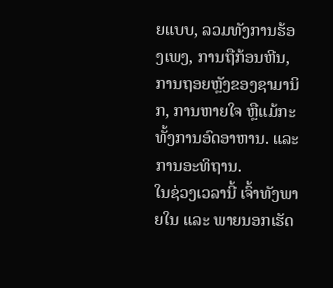ຍແບບ, ລວມທັງການຮ້ອງເພງ, ການຖືກ້ອນຫີນ, ການຖອຍຫຼັງຂອງຊາມານິກ, ການຫາຍໃຈ ຫຼືແມ້ກະທັ້ງການອົດອາຫານ. ແລະການອະທິຖານ.
ໃນຊ່ວງເວລານີ້ ເຈົ້າທັງພາຍໃນ ແລະ ພາຍນອກເຮັດ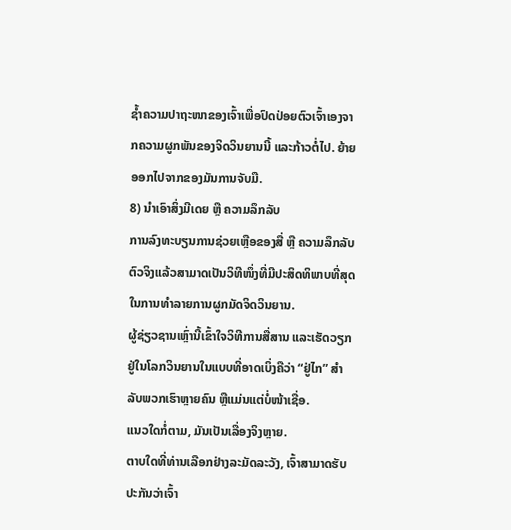ຊໍ້າຄວາມປາຖະໜາຂອງເຈົ້າເພື່ອປົດປ່ອຍຕົວເຈົ້າເອງຈາກຄວາມຜູກພັນຂອງຈິດວິນຍານນີ້ ແລະກ້າວຕໍ່ໄປ. ຍ້າຍອອກໄປຈາກຂອງມັນການຈັບມື.
8) ນຳເອົາສິ່ງມີເດຍ ຫຼື ຄວາມລຶກລັບ
ການລົງທະບຽນການຊ່ວຍເຫຼືອຂອງສື່ ຫຼື ຄວາມລຶກລັບ ຕົວຈິງແລ້ວສາມາດເປັນວິທີໜຶ່ງທີ່ມີປະສິດທິພາບທີ່ສຸດໃນການທຳລາຍການຜູກມັດຈິດວິນຍານ.
ຜູ້ຊ່ຽວຊານເຫຼົ່ານີ້ເຂົ້າໃຈວິທີການສື່ສານ ແລະເຮັດວຽກຢູ່ໃນໂລກວິນຍານໃນແບບທີ່ອາດເບິ່ງຄືວ່າ “ຢູ່ໄກ” ສຳລັບພວກເຮົາຫຼາຍຄົນ ຫຼືແມ່ນແຕ່ບໍ່ໜ້າເຊື່ອ.
ແນວໃດກໍ່ຕາມ, ມັນເປັນເລື່ອງຈິງຫຼາຍ.
ຕາບໃດທີ່ທ່ານເລືອກຢ່າງລະມັດລະວັງ, ເຈົ້າສາມາດຮັບປະກັນວ່າເຈົ້າ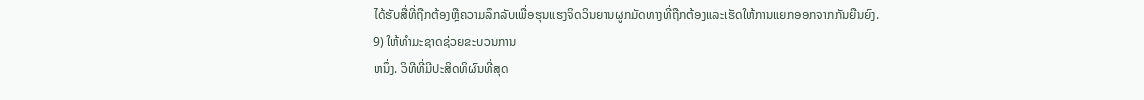ໄດ້ຮັບສື່ທີ່ຖືກຕ້ອງຫຼືຄວາມລຶກລັບເພື່ອຮຸນແຮງຈິດວິນຍານຜູກມັດທາງທີ່ຖືກຕ້ອງແລະເຮັດໃຫ້ການແຍກອອກຈາກກັນຍືນຍົງ.
9) ໃຫ້ທໍາມະຊາດຊ່ວຍຂະບວນການ
ຫນຶ່ງ. ວິທີທີ່ມີປະສິດທິຜົນທີ່ສຸດ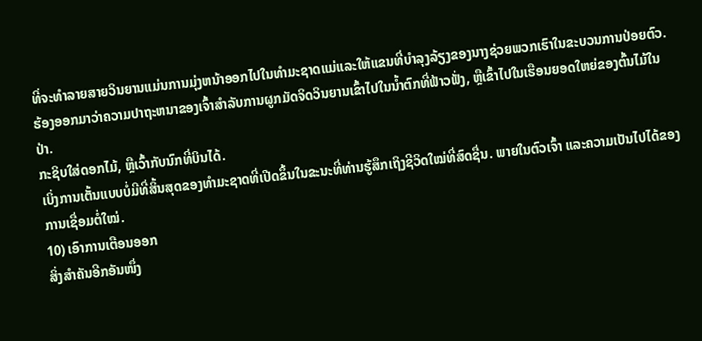ທີ່ຈະທໍາລາຍສາຍວິນຍານແມ່ນການມຸ່ງຫນ້າອອກໄປໃນທໍາມະຊາດແມ່ແລະໃຫ້ແຂນທີ່ບໍາລຸງລ້ຽງຂອງນາງຊ່ວຍພວກເຮົາໃນຂະບວນການປ່ອຍຕົວ.
ຮ້ອງອອກມາວ່າຄວາມປາຖະຫນາຂອງເຈົ້າສໍາລັບການຜູກມັດຈິດວິນຍານເຂົ້າໄປໃນນ້ຳຕົກທີ່ຟ້າວຟັ່ງ, ຫຼືເຂົ້າໄປໃນເຮືອນຍອດໃຫຍ່ຂອງຕົ້ນໄມ້ໃນປ່າ.
ກະຊິບໃສ່ດອກໄມ້, ຫຼືເວົ້າກັບນົກທີ່ບິນໄດ້.
ເບິ່ງການເຕັ້ນແບບບໍ່ມີທີ່ສິ້ນສຸດຂອງທຳມະຊາດທີ່ເປີດຂຶ້ນໃນຂະນະທີ່ທ່ານຮູ້ສຶກເຖິງຊີວິດໃໝ່ທີ່ສົດຊື່ນ. ພາຍໃນຕົວເຈົ້າ ແລະຄວາມເປັນໄປໄດ້ຂອງການເຊື່ອມຕໍ່ໃໝ່.
10) ເອົາການເຕືອນອອກ
ສິ່ງສຳຄັນອີກອັນໜຶ່ງ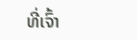ທີ່ເຈົ້າ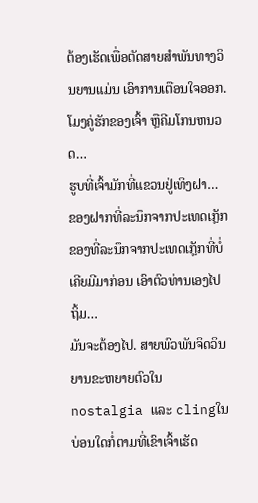ຕ້ອງເຮັດເພື່ອຕັດສາຍສຳພັນທາງວິນຍານແມ່ນ ເອົາການເຕືອນໃຈອອກ.
ໂມງຄູ່ຮັກຂອງເຈົ້າ ຫຼືຄີມໂກນຫນວດ…
ຮູບທີ່ເຈົ້າມັກທີ່ແຂວນຢູ່ເທິງຝາ…
ຂອງຝາກທີ່ລະນຶກຈາກປະເທດເກຼັກຂອງທີ່ລະນຶກຈາກປະເທດເກຼັກທີ່ບໍ່ເຄີຍມີມາກ່ອນ ເອົາຕົວທ່ານເອງໄປຖິ້ມ…
ມັນຈະຕ້ອງໄປ. ສາຍພົວພັນຈິດວິນຍານຂະຫຍາຍຕົວໃນ nostalgia ແລະ clingໃນບ່ອນໃດກໍ່ຕາມທີ່ເຂົາເຈົ້າເຮັດ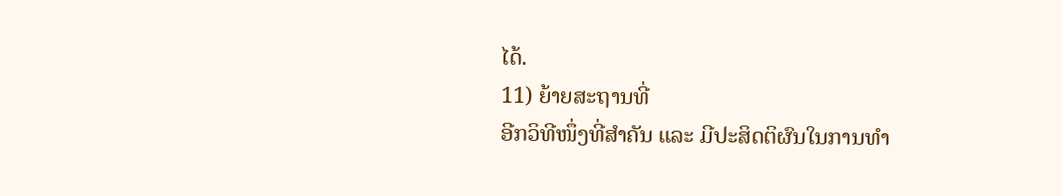ໄດ້.
11) ຍ້າຍສະຖານທີ່
ອີກວິທີໜຶ່ງທີ່ສຳຄັນ ແລະ ມີປະສິດຕິຜົນໃນການທຳ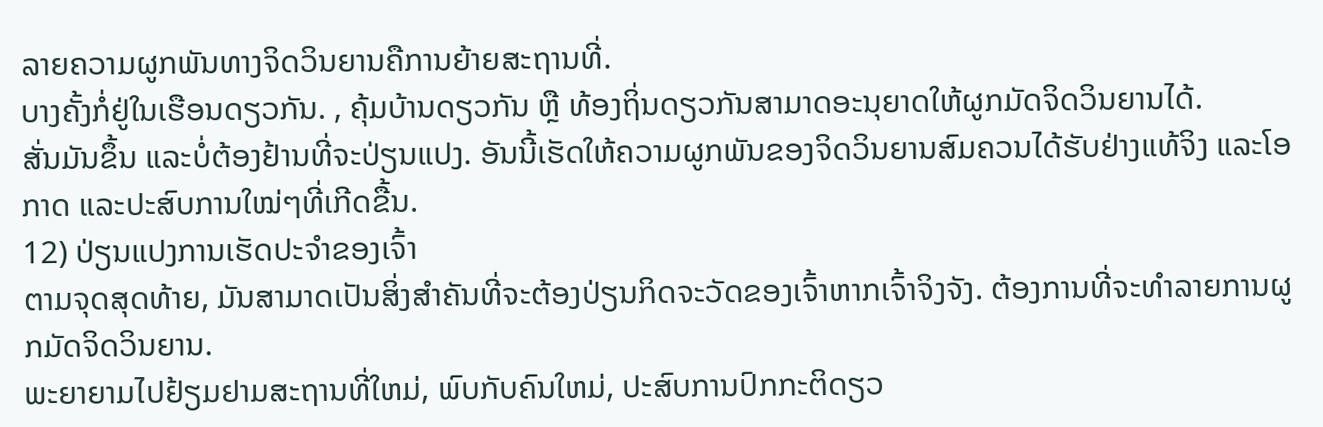ລາຍຄວາມຜູກພັນທາງຈິດວິນຍານຄືການຍ້າຍສະຖານທີ່.
ບາງຄັ້ງກໍ່ຢູ່ໃນເຮືອນດຽວກັນ. , ຄຸ້ມບ້ານດຽວກັນ ຫຼື ທ້ອງຖິ່ນດຽວກັນສາມາດອະນຸຍາດໃຫ້ຜູກມັດຈິດວິນຍານໄດ້.
ສັ່ນມັນຂຶ້ນ ແລະບໍ່ຕ້ອງຢ້ານທີ່ຈະປ່ຽນແປງ. ອັນນີ້ເຮັດໃຫ້ຄວາມຜູກພັນຂອງຈິດວິນຍານສົມຄວນໄດ້ຮັບຢ່າງແທ້ຈິງ ແລະໂອກາດ ແລະປະສົບການໃໝ່ໆທີ່ເກີດຂື້ນ.
12) ປ່ຽນແປງການເຮັດປະຈຳຂອງເຈົ້າ
ຕາມຈຸດສຸດທ້າຍ, ມັນສາມາດເປັນສິ່ງສຳຄັນທີ່ຈະຕ້ອງປ່ຽນກິດຈະວັດຂອງເຈົ້າຫາກເຈົ້າຈິງຈັງ. ຕ້ອງການທີ່ຈະທໍາລາຍການຜູກມັດຈິດວິນຍານ.
ພະຍາຍາມໄປຢ້ຽມຢາມສະຖານທີ່ໃຫມ່, ພົບກັບຄົນໃຫມ່, ປະສົບການປົກກະຕິດຽວ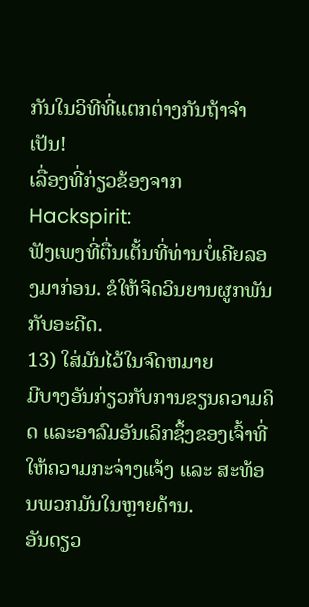ກັນໃນວິທີທີ່ແຕກຕ່າງກັນຖ້າຈໍາເປັນ!
ເລື່ອງທີ່ກ່ຽວຂ້ອງຈາກ Hackspirit:
ຟັງເພງທີ່ຕື່ນເຕັ້ນທີ່ທ່ານບໍ່ເຄີຍລອງມາກ່ອນ. ຂໍໃຫ້ຈິດວິນຍານຜູກພັນກັບອະດີດ.
13) ໃສ່ມັນໄວ້ໃນຈົດຫມາຍ
ມີບາງອັນກ່ຽວກັບການຂຽນຄວາມຄິດ ແລະອາລົມອັນເລິກຊຶ້ງຂອງເຈົ້າທີ່ໃຫ້ຄວາມກະຈ່າງແຈ້ງ ແລະ ສະທ້ອນພວກມັນໃນຫຼາຍດ້ານ.
ອັນດຽວ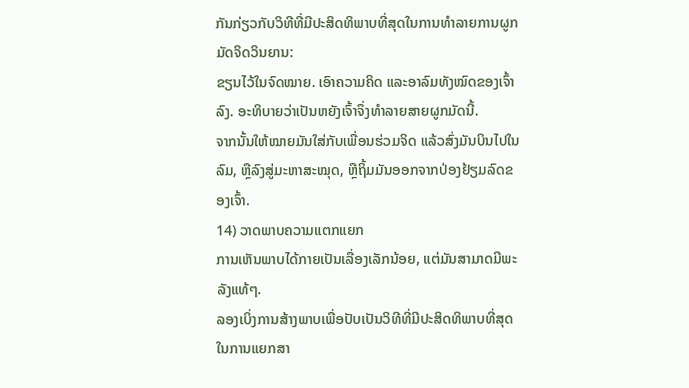ກັນກ່ຽວກັບວິທີທີ່ມີປະສິດທິພາບທີ່ສຸດໃນການທໍາລາຍການຜູກມັດຈິດວິນຍານ:
ຂຽນໄວ້ໃນຈົດໝາຍ. ເອົາຄວາມຄິດ ແລະອາລົມທັງໝົດຂອງເຈົ້າລົງ. ອະທິບາຍວ່າເປັນຫຍັງເຈົ້າຈຶ່ງທຳລາຍສາຍຜູກມັດນີ້.
ຈາກນັ້ນໃຫ້ໝາຍມັນໃສ່ກັບເພື່ອນຮ່ວມຈິດ ແລ້ວສົ່ງມັນບິນໄປໃນລົມ, ຫຼືລົງສູ່ມະຫາສະໝຸດ, ຫຼືຖິ້ມມັນອອກຈາກປ່ອງຢ້ຽມລົດຂອງເຈົ້າ.
14) ວາດພາບຄວາມແຕກແຍກ
ການເຫັນພາບໄດ້ກາຍເປັນເລື່ອງເລັກນ້ອຍ, ແຕ່ມັນສາມາດມີພະລັງແທ້ໆ.
ລອງເບິ່ງການສ້າງພາບເພື່ອປັບເປັນວິທີທີ່ມີປະສິດທິພາບທີ່ສຸດໃນການແຍກສາ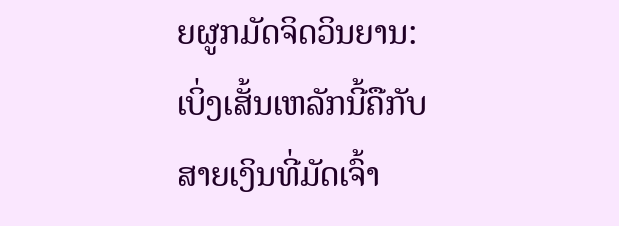ຍຜູກມັດຈິດວິນຍານ:
ເບິ່ງເສັ້ນເຫລັກນີ້ຄືກັບສາຍເງິນທີ່ມັດເຈົ້າ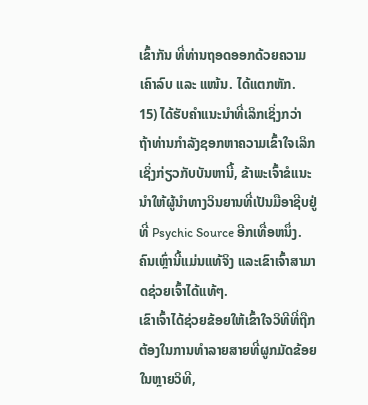ເຂົ້າກັນ ທີ່ທ່ານຖອດອອກດ້ວຍຄວາມເຄົາລົບ ແລະ ແໜ້ນ. ໄດ້ແຕກຫັກ.
15) ໄດ້ຮັບຄໍາແນະນໍາທີ່ເລິກເຊິ່ງກວ່າ
ຖ້າທ່ານກໍາລັງຊອກຫາຄວາມເຂົ້າໃຈເລິກເຊິ່ງກ່ຽວກັບບັນຫານີ້, ຂ້າພະເຈົ້າຂໍແນະນໍາໃຫ້ຜູ້ນໍາທາງວິນຍານທີ່ເປັນມືອາຊີບຢູ່ທີ່ Psychic Source ອີກເທື່ອຫນຶ່ງ.
ຄົນເຫຼົ່ານີ້ແມ່ນແທ້ຈິງ ແລະເຂົາເຈົ້າສາມາດຊ່ວຍເຈົ້າໄດ້ແທ້ໆ.
ເຂົາເຈົ້າໄດ້ຊ່ວຍຂ້ອຍໃຫ້ເຂົ້າໃຈວິທີທີ່ຖືກຕ້ອງໃນການທຳລາຍສາຍທີ່ຜູກມັດຂ້ອຍໃນຫຼາຍວິທີ,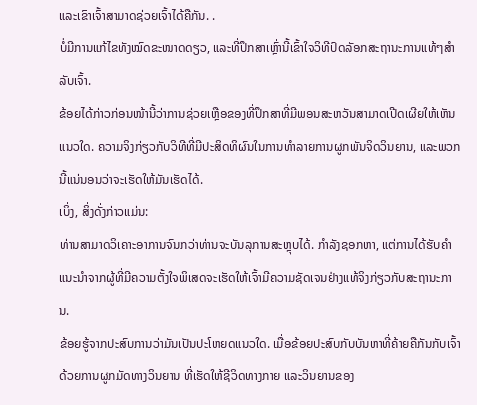ແລະເຂົາເຈົ້າສາມາດຊ່ວຍເຈົ້າໄດ້ຄືກັນ. .
ບໍ່ມີການແກ້ໄຂທັງໝົດຂະໜາດດຽວ, ແລະທີ່ປຶກສາເຫຼົ່ານີ້ເຂົ້າໃຈວິທີປົດລັອກສະຖານະການແທ້ໆສຳລັບເຈົ້າ.
ຂ້ອຍໄດ້ກ່າວກ່ອນໜ້ານີ້ວ່າການຊ່ວຍເຫຼືອຂອງທີ່ປຶກສາທີ່ມີພອນສະຫວັນສາມາດເປີດເຜີຍໃຫ້ເຫັນແນວໃດ. ຄວາມຈິງກ່ຽວກັບວິທີທີ່ມີປະສິດທິຜົນໃນການທໍາລາຍການຜູກພັນຈິດວິນຍານ, ແລະພວກນີ້ແນ່ນອນວ່າຈະເຮັດໃຫ້ມັນເຮັດໄດ້.
ເບິ່ງ, ສິ່ງດັ່ງກ່າວແມ່ນ:
ທ່ານສາມາດວິເຄາະອາການຈົນກວ່າທ່ານຈະບັນລຸການສະຫຼຸບໄດ້. ກໍາລັງຊອກຫາ, ແຕ່ການໄດ້ຮັບຄໍາແນະນໍາຈາກຜູ້ທີ່ມີຄວາມຕັ້ງໃຈພິເສດຈະເຮັດໃຫ້ເຈົ້າມີຄວາມຊັດເຈນຢ່າງແທ້ຈິງກ່ຽວກັບສະຖານະການ.
ຂ້ອຍຮູ້ຈາກປະສົບການວ່າມັນເປັນປະໂຫຍດແນວໃດ. ເມື່ອຂ້ອຍປະສົບກັບບັນຫາທີ່ຄ້າຍຄືກັນກັບເຈົ້າດ້ວຍການຜູກມັດທາງວິນຍານ ທີ່ເຮັດໃຫ້ຊີວິດທາງກາຍ ແລະວິນຍານຂອງ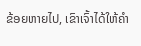ຂ້ອຍຫາຍໄປ, ເຂົາເຈົ້າໄດ້ໃຫ້ຄຳ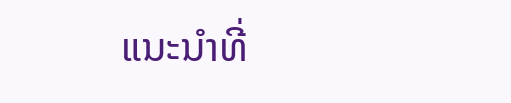ແນະນຳທີ່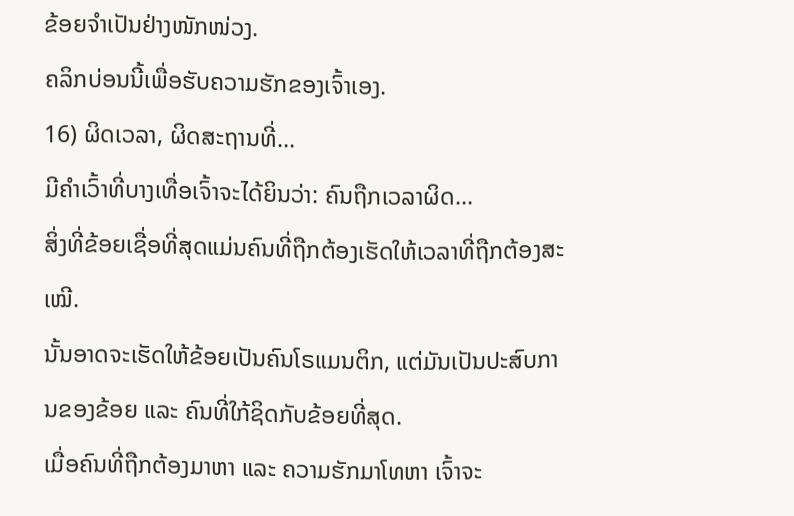ຂ້ອຍຈຳເປັນຢ່າງໜັກໜ່ວງ.
ຄລິກບ່ອນນີ້ເພື່ອຮັບຄວາມຮັກຂອງເຈົ້າເອງ.
16) ຜິດເວລາ, ຜິດສະຖານທີ່…
ມີຄຳເວົ້າທີ່ບາງເທື່ອເຈົ້າຈະໄດ້ຍິນວ່າ: ຄົນຖືກເວລາຜິດ…
ສິ່ງທີ່ຂ້ອຍເຊື່ອທີ່ສຸດແມ່ນຄົນທີ່ຖືກຕ້ອງເຮັດໃຫ້ເວລາທີ່ຖືກຕ້ອງສະເໝີ.
ນັ້ນອາດຈະເຮັດໃຫ້ຂ້ອຍເປັນຄົນໂຣແມນຕິກ, ແຕ່ມັນເປັນປະສົບການຂອງຂ້ອຍ ແລະ ຄົນທີ່ໃກ້ຊິດກັບຂ້ອຍທີ່ສຸດ.
ເມື່ອຄົນທີ່ຖືກຕ້ອງມາຫາ ແລະ ຄວາມຮັກມາໂທຫາ ເຈົ້າຈະ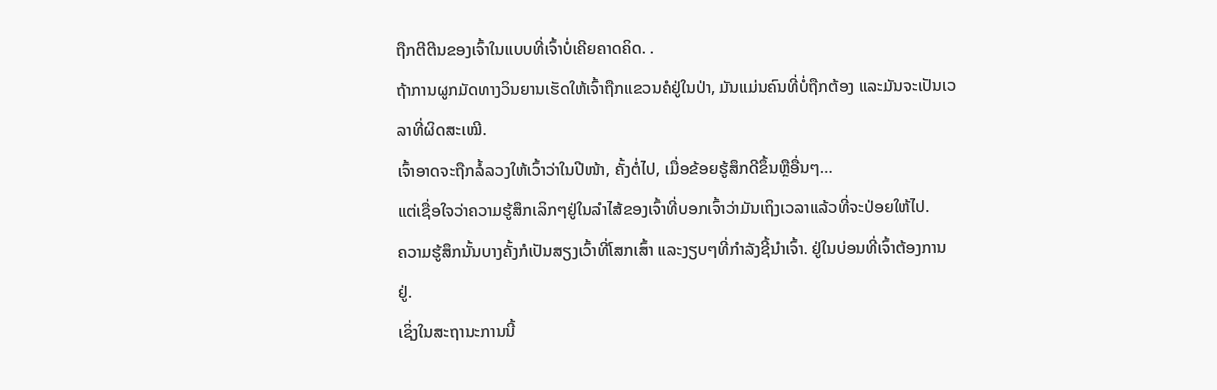ຖືກຕີຕີນຂອງເຈົ້າໃນແບບທີ່ເຈົ້າບໍ່ເຄີຍຄາດຄິດ. .
ຖ້າການຜູກມັດທາງວິນຍານເຮັດໃຫ້ເຈົ້າຖືກແຂວນຄໍຢູ່ໃນປ່າ, ມັນແມ່ນຄົນທີ່ບໍ່ຖືກຕ້ອງ ແລະມັນຈະເປັນເວລາທີ່ຜິດສະເໝີ.
ເຈົ້າອາດຈະຖືກລໍ້ລວງໃຫ້ເວົ້າວ່າໃນປີໜ້າ, ຄັ້ງຕໍ່ໄປ, ເມື່ອຂ້ອຍຮູ້ສຶກດີຂຶ້ນຫຼືອື່ນໆ…
ແຕ່ເຊື່ອໃຈວ່າຄວາມຮູ້ສຶກເລິກໆຢູ່ໃນລໍາໄສ້ຂອງເຈົ້າທີ່ບອກເຈົ້າວ່າມັນເຖິງເວລາແລ້ວທີ່ຈະປ່ອຍໃຫ້ໄປ.
ຄວາມຮູ້ສຶກນັ້ນບາງຄັ້ງກໍເປັນສຽງເວົ້າທີ່ໂສກເສົ້າ ແລະງຽບໆທີ່ກໍາລັງຊີ້ນໍາເຈົ້າ. ຢູ່ໃນບ່ອນທີ່ເຈົ້າຕ້ອງການຢູ່.
ເຊິ່ງໃນສະຖານະການນີ້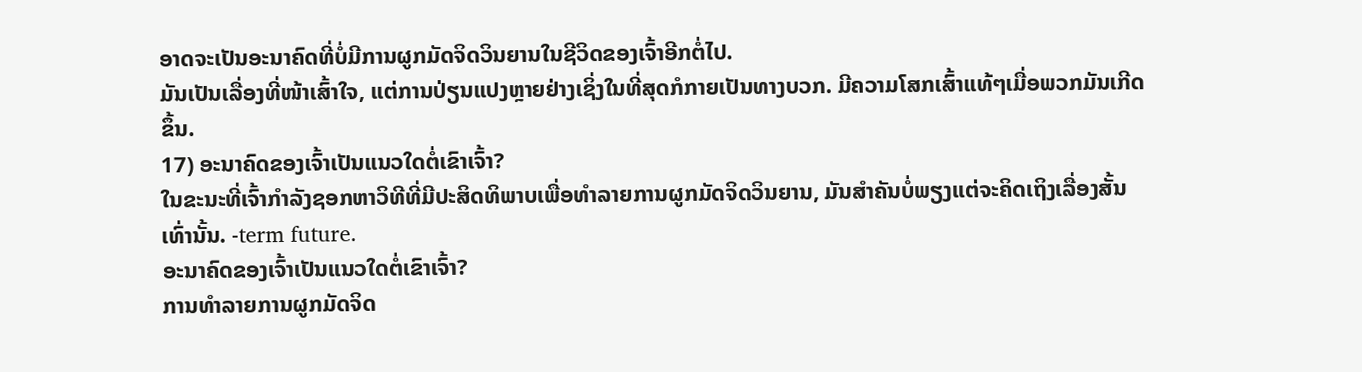ອາດຈະເປັນອະນາຄົດທີ່ບໍ່ມີການຜູກມັດຈິດວິນຍານໃນຊີວິດຂອງເຈົ້າອີກຕໍ່ໄປ.
ມັນເປັນເລື່ອງທີ່ໜ້າເສົ້າໃຈ, ແຕ່ການປ່ຽນແປງຫຼາຍຢ່າງເຊິ່ງໃນທີ່ສຸດກໍກາຍເປັນທາງບວກ. ມີຄວາມໂສກເສົ້າແທ້ໆເມື່ອພວກມັນເກີດຂຶ້ນ.
17) ອະນາຄົດຂອງເຈົ້າເປັນແນວໃດຕໍ່ເຂົາເຈົ້າ?
ໃນຂະນະທີ່ເຈົ້າກຳລັງຊອກຫາວິທີທີ່ມີປະສິດທິພາບເພື່ອທຳລາຍການຜູກມັດຈິດວິນຍານ, ມັນສຳຄັນບໍ່ພຽງແຕ່ຈະຄິດເຖິງເລື່ອງສັ້ນເທົ່ານັ້ນ. -term future.
ອະນາຄົດຂອງເຈົ້າເປັນແນວໃດຕໍ່ເຂົາເຈົ້າ?
ການທຳລາຍການຜູກມັດຈິດ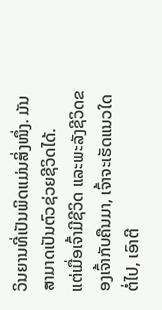ວິນຍານທີ່ເປັນພິດແມ່ນສິ່ງໜຶ່ງ. ມັນສາມາດເປັນຕົວຊ່ວຍຊີວິດໄດ້.
ແຕ່ເມື່ອເຈົ້າມີຊີວິດ ແລະພະລັງຊີວິດຂອງເຈົ້າກັບຄືນມາ, ເຈົ້າຈະເຮັດແນວໃດຕໍ່ໄປ, ເອົາຕີ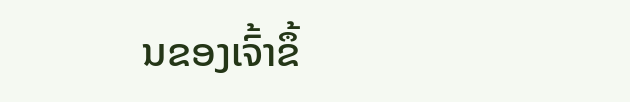ນຂອງເຈົ້າຂຶ້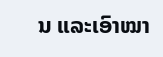ນ ແລະເອົາໝາ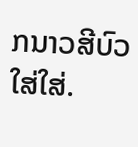ກນາວສີບົວໃສ່ໃສ່.